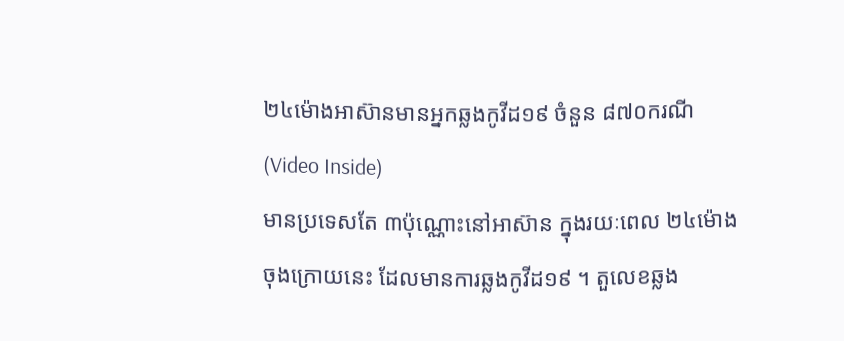២៤ម៉ោងអាស៊ានមានអ្នកឆ្លងកូវីដ១៩ ចំនួន ៨៧០ករណី (Video Inside)
មានប្រទេសតែ ៣ប៉ុណ្ណោះនៅអាស៊ាន ក្នុងរយៈពេល ២៤ម៉ោងចុងក្រោយនេះ ដែលមានការឆ្លងកូវីដ១៩ ។ តួលេខឆ្លង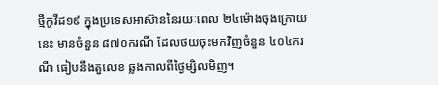ថ្មីកូវីដ១៩ ក្នុងប្រទេសអាស៊ាននៃរយៈពេល ២៤ម៉ោងចុងក្រោយនេះ មានចំនួន ៨៧០ករណី ដែលថយចុះមកវិញចំនួន ៤០៤ករណី ធៀបនឹងតួលេខ ឆ្លងកាលពីថ្ងៃម្សិលមិញ។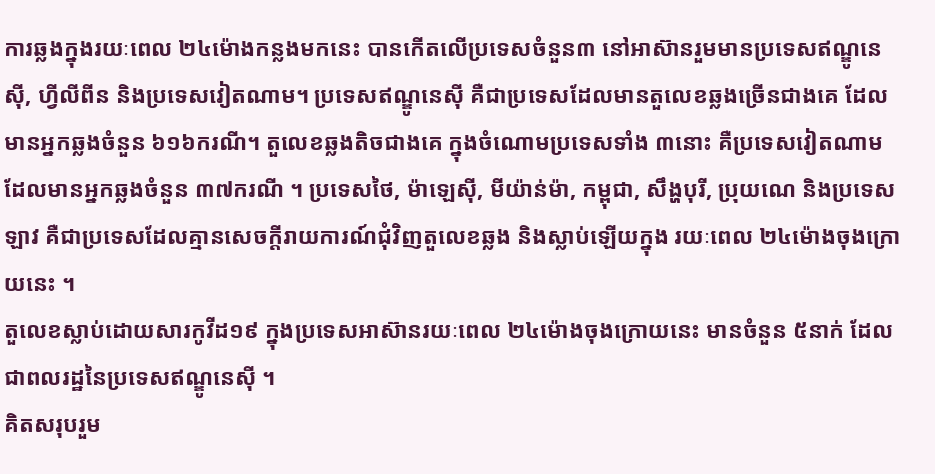ការឆ្លងក្នុងរយៈពេល ២៤ម៉ោងកន្លងមកនេះ បានកើតលើប្រទេសចំនួន៣ នៅអាស៊ានរួមមានប្រទេសឥណ្ឌូនេស៊ី, ហ្វីលីពីន និងប្រទេសវៀតណាម។ ប្រទេសឥណ្ឌូនេស៊ី គឺជាប្រទេសដែលមានតួលេខឆ្លងច្រើនជាងគេ ដែលមានអ្នកឆ្លងចំនួន ៦១៦ករណី។ តួលេខឆ្លងតិចជាងគេ ក្នុងចំណោមប្រទេសទាំង ៣នោះ គឺប្រទេសវៀតណាម ដែលមានអ្នកឆ្លងចំនួន ៣៧ករណី ។ ប្រទេសថៃ, ម៉ាឡេស៊ី, មីយ៉ាន់ម៉ា, កម្ពុជា, សឹង្ហបុរី, ប្រុយណេ និងប្រទេសឡាវ គឺជាប្រទេសដែលគ្មានសេចក្តីរាយការណ៍ជុំវិញតួលេខឆ្លង និងស្លាប់ឡើយក្នុង រយៈពេល ២៤ម៉ោងចុងក្រោយនេះ ។
តួលេខស្លាប់ដោយសារកូវីដ១៩ ក្នុងប្រទេសអាស៊ានរយៈពេល ២៤ម៉ោងចុងក្រោយនេះ មានចំនួន ៥នាក់ ដែលជាពលរដ្ឋនៃប្រទេសឥណ្ឌូនេស៊ី ។
គិតសរុបរួម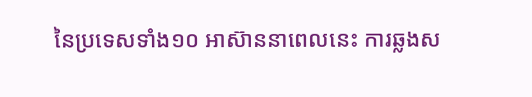នៃប្រទេសទាំង១០ អាស៊ាននាពេលនេះ ការឆ្លងស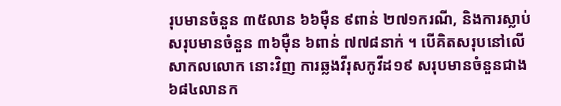រុបមានចំនួន ៣៥លាន ៦៦ម៉ឺន ៩ពាន់ ២៧១ករណី, និងការស្លាប់សរុបមានចំនួន ៣៦ម៉ឺន ៦ពាន់ ៧៧៨នាក់ ។ បើគិតសរុបនៅលើសាកលលោក នោះវិញ ការឆ្លងវីរុសកូវីដ១៩ សរុបមានចំនួនជាង ៦៨៤លានក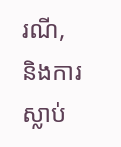រណី, និងការស្លាប់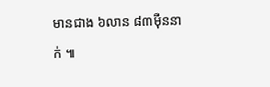មានជាង ៦លាន ៨៣ម៉ឺននាក់ ៕